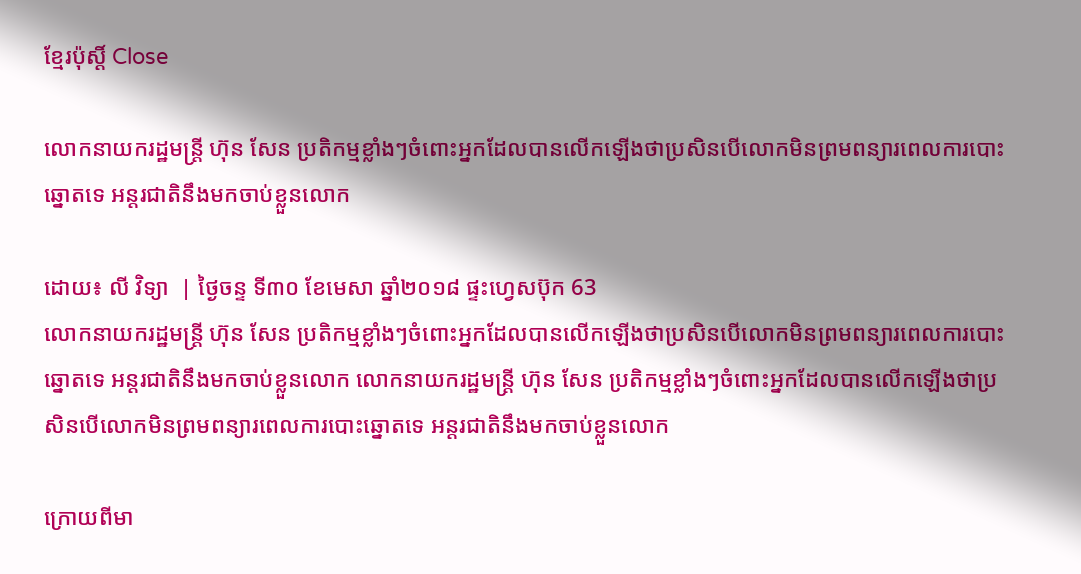ខ្មែរប៉ុស្ដិ៍ Close

លោកនាយករដ្ឋមន្រ្តី ហ៊ុន សែន ប្រតិកម្មខ្លាំងៗចំពោះអ្នកដែលបានលើកឡើងថាប្រសិនបើលោកមិនព្រមពន្យារពេលការបោះឆ្នោតទេ អន្តរជាតិនឹងមកចាប់ខ្លួនលោក

ដោយ៖ លី វិទ្យា  | ថ្ងៃចន្ទ ទី៣០ ខែមេសា ឆ្នាំ២០១៨ ផ្ទះហ្វេសប៊ុក 63
លោកនាយករដ្ឋមន្រ្តី ហ៊ុន សែន ប្រតិកម្មខ្លាំងៗចំពោះអ្នកដែលបានលើកឡើងថាប្រសិនបើលោកមិនព្រមពន្យារពេលការបោះឆ្នោតទេ អន្តរជាតិនឹងមកចាប់ខ្លួនលោក លោកនាយករដ្ឋមន្រ្តី ហ៊ុន សែន ប្រតិកម្មខ្លាំងៗចំពោះអ្នកដែលបានលើកឡើងថាប្រសិនបើលោកមិនព្រមពន្យារពេលការបោះឆ្នោតទេ អន្តរជាតិនឹងមកចាប់ខ្លួនលោក

ក្រោយពីមា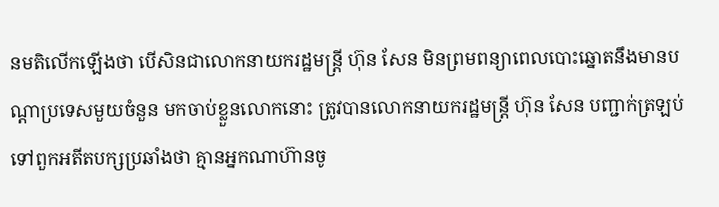នមតិលើកឡើងថា បើសិនជាលោកនាយករដ្ឋមន្រ្តី ហ៊ុន សែន មិនព្រមពន្យាពេលបោះឆ្នោតនឹងមានបណ្តាប្រទេសមួយចំនួន មកចាប់ខ្លួនលោកនោះ ត្រូវបានលោកនាយករដ្ឋមន្រ្តី ហ៊ុន សែន បញ្ជាក់ត្រឡប់ទៅពួកអតីតបក្សប្រឆាំងថា គ្មានអ្នកណាហ៊ានចូ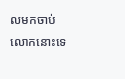លមកចាប់ លោកនោះទេ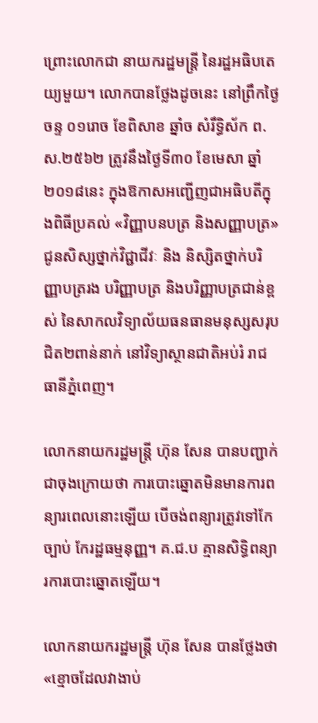ព្រោះលោកជា នាយករដ្ឋមន្រ្តី នៃរដ្ឋអធិបតេយ្យមួយ។ លោកបានថ្លែងដូចនេះ នៅព្រឹកថ្ងៃចន្ទ ០១រោច ខែពិសាខ ឆ្នាំច សំរឹទ្ធិស័ក ព.ស.២៥៦២ ត្រូវនឹងថ្ងៃទី៣០ ខែមេសា ឆ្នាំ២០១៨នេះ ក្នុងឱកាសអញ្ជើញជាអធិបតីក្នុងពិធីប្រគល់ «វិញ្ញាបនបត្រ និងសញ្ញាបត្រ» ជូនសិស្សថ្នាក់វិជ្ជាជីវៈ និង និស្សិតថ្នាក់បរិញ្ញាបត្ររង បរិញ្ញាបត្រ និងបរិញ្ញាបត្រជាន់ខ្ពស់ នៃសាកលវិទ្យាល័យធនធានមនុស្សសរុបជិត២ពាន់នាក់ នៅវិទ្យាស្ថានជាតិអប់រំ រាជធានីភ្នំពេញ។

លោកនាយករដ្ឋមន្រ្តី ហ៊ុន សែន បានបញ្ជាក់ជាចុងក្រោយថា ការបោះឆ្នោតមិនមានការពន្យារពេលនោះឡើយ បើចង់ពន្យារត្រូវទៅកែច្បាប់ កែរដ្ឋធម្មនុញ្ញ។ គ.ជ.ប គ្មានសិទ្ធិពន្យារការបោះឆ្នោតឡើយ។

លោកនាយករដ្ឋមន្រ្តី ហ៊ុន សែន បានថ្លែងថា «ខ្មោចដែលវាងាប់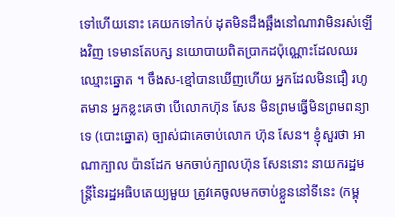ទៅហើយនោះ គេយកទៅកប់ ដុតមិនដឹងឆ្អឹងនៅណាវាមិនរស់ឡើងវិញ ទេមានតែបក្ស នយោបាយពិតប្រាកដប៉ុណ្ណោះដែលឈរឈ្មោះឆ្នោត ។ ចឹងស-ខ្មៅបានឃើញហើយ អ្នកដែលមិនជឿ រហូតមាន អ្នកខ្លះគេថា បើលោកហ៊ុន សែន មិនព្រមធ្វើមិនព្រមពន្យាទេ (បោះឆ្នោត) ច្បាស់ជាគេចាប់លោក ហ៊ុន សែន។ ខ្ញុំសួរថា អាណាក្បាល ប៉ានដែក មកចាប់ក្បាលហ៊ុន សែននោះ នាយករដ្ឋមន្រ្តីនៃរដ្ឋអធិបតេយ្យមួយ ត្រូវគេចូលមកចាប់ខ្លួននៅទីនេះ (កម្ពុ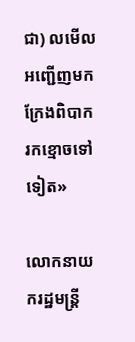ជា) លមើល អញ្ជើញមក ក្រែងពិបាករកខ្មោចទៅទៀត»

លោកនាយករដ្ឋមន្រ្តី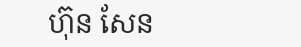ហ៊ុន សែន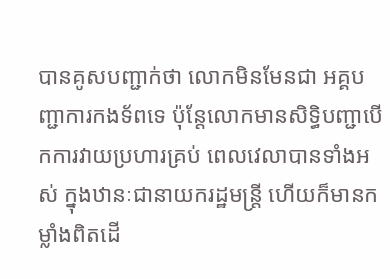បានគូសបញ្ជាក់ថា លោកមិនមែនជា អគ្គបញ្ជាការកងទ័ពទេ ប៉ុន្តែលោកមានសិទ្ធិបញ្ជាបើកការវាយប្រហារគ្រប់ ពេលវេលាបានទាំងអស់ ក្នុងឋានៈជានាយករដ្ឋមន្រ្តី ហើយក៏មានកម្លាំងពិតដើ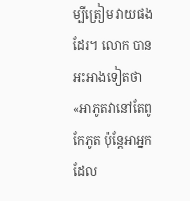ម្បីត្រៀម វាយផងដែរ។ លោក បានអះអាងទៀតថា «អាភូតវានៅតែពូកែភូត ប៉ុន្តែអាអ្នកដែល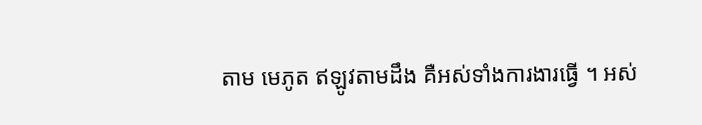តាម មេភូត ឥឡូវតាមដឹង គឺអស់ទាំងការងារធ្វើ ។ អស់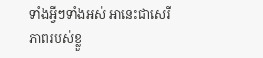ទាំងអ្វីៗទាំងអស់ អានេះជាសេរីភាពរបស់ខ្លួ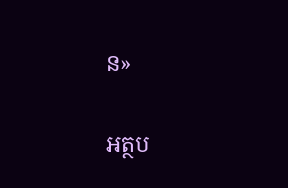ន»

អត្ថប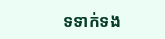ទទាក់ទង